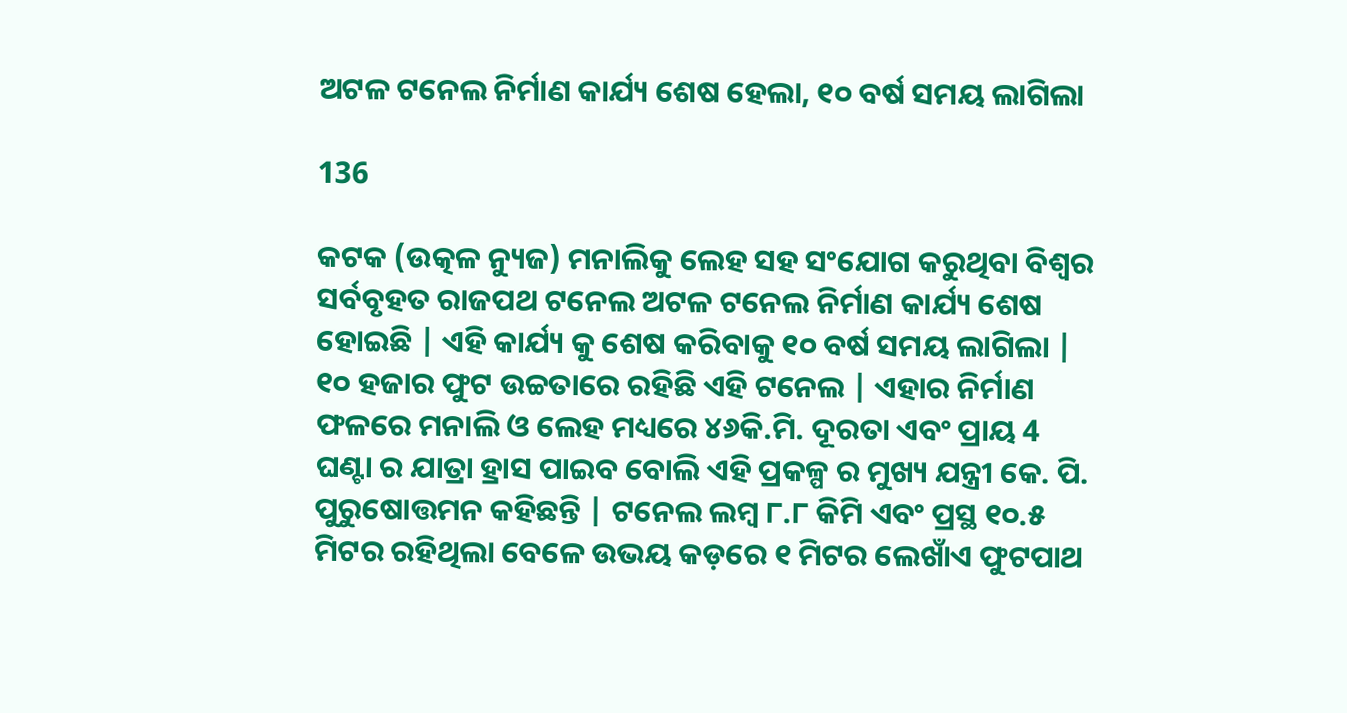ଅଟଳ ଟନେଲ ନିର୍ମାଣ କାର୍ଯ୍ୟ ଶେଷ ହେଲା, ୧୦ ବର୍ଷ ସମୟ ଲାଗିଲା

136

କଟକ (ଉତ୍କଳ ନ୍ୟୁଜ) ମନାଲିକୁ ଲେହ ସହ ସଂଯୋଗ କରୁଥିବା ବିଶ୍ୱର ସର୍ବବୃହତ ରାଜପଥ ଟନେଲ ଅଟଳ ଟନେଲ ନିର୍ମାଣ କାର୍ଯ୍ୟ ଶେଷ ହୋଇଛି | ଏହି କାର୍ଯ୍ୟ କୁ ଶେଷ କରିବାକୁ ୧୦ ବର୍ଷ ସମୟ ଲାଗିଲା | ୧୦ ହଜାର ଫୁଟ ଉଚ୍ଚତାରେ ରହିଛି ଏହି ଟନେଲ | ଏହାର ନିର୍ମାଣ ଫଳରେ ମନାଲି ଓ ଲେହ ମଧ୍ୟରେ ୪୬କି.ମି. ଦୂରତା ଏବଂ ପ୍ରାୟ 4 ଘଣ୍ଟା ର ଯାତ୍ରା ହ୍ରାସ ପାଇବ ବୋଲି ଏହି ପ୍ରକଳ୍ପ ର ମୁଖ୍ୟ ଯନ୍ତ୍ରୀ କେ. ପି. ପୁରୁଷୋତ୍ତମନ କହିଛନ୍ତି | ଟନେଲ ଲମ୍ବ ୮.୮ କିମି ଏବଂ ପ୍ରସ୍ଥ ୧୦.୫ ମିଟର ରହିଥିଲା ବେଳେ ଉଭୟ କଡ଼ରେ ୧ ମିଟର ଲେଖାଁଏ ଫୁଟପାଥ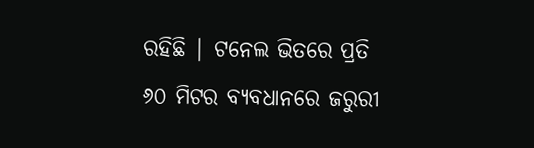ରହିଛି | ଟନେଲ ଭିତରେ ପ୍ରତି ୬୦ ମିଟର ବ୍ୟବଧାନରେ ଜରୁରୀ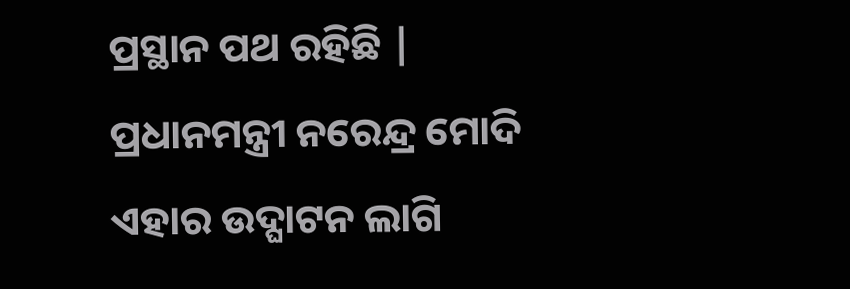ପ୍ରସ୍ଥାନ ପଥ ରହିଛି | ପ୍ରଧାନମନ୍ତ୍ରୀ ନରେନ୍ଦ୍ର ମୋଦି ଏହାର ଉଦ୍ଘାଟନ ଲାଗି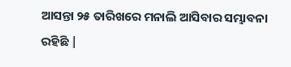ଆସନ୍ତା ୨୫ ତାରିଖରେ ମନାଲି ଆସିବାର ସମ୍ଭାବନା ରହିଛି |